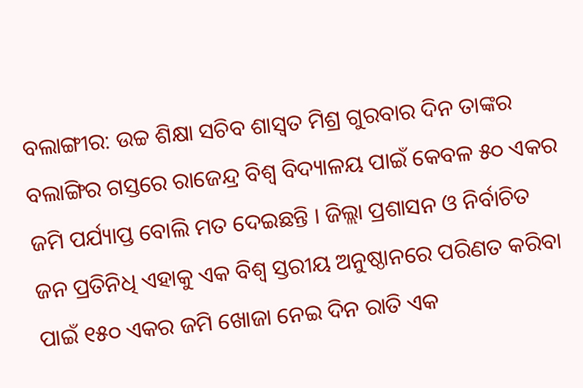ବଲାଙ୍ଗୀର: ଉଚ୍ଚ ଶିକ୍ଷା ସଚିବ ଶାସ୍ୱତ ମିଶ୍ର ଗୁରବାର ଦିନ ତାଙ୍କର ବଲାଙ୍ଗିର ଗସ୍ତରେ ରାଜେନ୍ଦ୍ର ବିଶ୍ୱ ବିଦ୍ୟାଳୟ ପାଇଁ କେବଳ ୫୦ ଏକର ଜମି ପର୍ଯ୍ୟାପ୍ତ ବୋଲି ମତ ଦେଇଛନ୍ତି । ଜିଲ୍ଲା ପ୍ରଶାସନ ଓ ନିର୍ବାଚିତ ଜନ ପ୍ରତିନିଧି ଏହାକୁ ଏକ ବିଶ୍ୱ ସ୍ତରୀୟ ଅନୁଷ୍ଠାନରେ ପରିଣତ କରିବା ପାଇଁ ୧୫୦ ଏକର ଜମି ଖୋଜା ନେଇ ଦିନ ରାତି ଏକ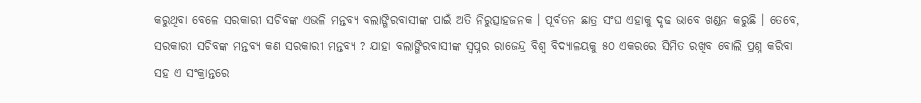କରୁଥିବା ବେଳେ ସରକାରୀ ସଚିବଙ୍କ ଏଭଳି ମନ୍ତବ୍ୟ ବଲାଙ୍ଗିରବାସୀଙ୍କ ପାଇଁ ଅତି ନିରୁତ୍ସାହଜନକ । ପୂର୍ବତନ ଛାତ୍ର ସଂଘ ଏହାକୁ ଦୃଢ ଭାବେ ଖଣ୍ଡନ କରୁଛି । ତେବେ, ସରକାରୀ ସଚିବଙ୍କ ମନ୍ତବ୍ୟ କଣ ସରକାରୀ ମନ୍ତବ୍ୟ ? ଯାହା ବଲାଙ୍ଗିରବାସୀଙ୍କ ସ୍ୱପ୍ନର ରାଜେନ୍ଦ୍ର ବିଶ୍ୱ ବିଦ୍ୟାଳୟକୁ ୫୦ ଏକରରେ ସିମିତ ରଖିବ ବୋଲି ପ୍ରଶ୍ନ କରିବା ସହ ଏ ସଂକ୍ରାନ୍ତରେ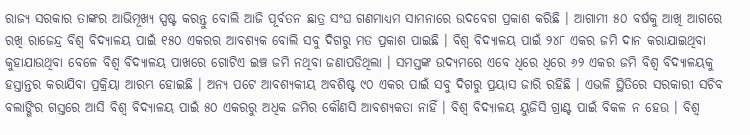ରାଜ୍ୟ ସରକାର ତାଙ୍କର ଆଭିମୂଖ୍ୟ ସ୍ପଷ୍ଟ କରନ୍ତୁ ବୋଲି ଆଜି ପୂର୍ବତନ ଛାତ୍ର ସଂଘ ଗଣମାଧ୍ୟମ ସାମନାରେ ଉଦବେଗ ପ୍ରକାଶ କରିଛି । ଆଗାମୀ ୫୦ ବର୍ଷକୁ ଆଖି ଆଗରେ ରଖି ରାଜେନ୍ଦ୍ର ବିଶ୍ୱ ବିଦ୍ୟାଳୟ ପାଇଁ ୧୫୦ ଏକରର ଆବଶ୍ୟକ ବୋଲି ସବୁ ଦିଗରୁ ମତ ପ୍ରକାଶ ପାଇଛି । ବିଶ୍ୱ ବିଦ୍ୟାଳୟ ପାଇଁ ୨୪୮ ଏକର ଜମି ଦାନ କରାଯାଇଥିବା କୁହାଯାଉଥିବା ବେଳେ ବିଶ୍ୱ ବିଦ୍ୟାଳୟ ପାଖରେ ଗୋଟିଏ ଇଞ୍ଚ ଜମି ନଥିବା ଜଣାପଡିଥିଲା । ସମସ୍ତଙ୍କ ଉଦ୍ୟମରେ ଏବେ ଧିରେ ଧିରେ ୬୨ ଏକର ଜମି ବିଶ୍ୱ ବିଦ୍ୟାଳୟକୁ ହସ୍ତାନ୍ତର କରାଯିବା ପ୍ରକ୍ରିୟା ଆରମ୍ଭ ହୋଇଛି । ଅନ୍ୟ ପଟେ ଆବଶ୍ୟକୀୟ ଅବଶିଷ୍ଟ ୯୦ ଏକର ପାଇଁ ସବୁ ଦିଗରୁ ପ୍ରୟାସ ଜାରି ରହିଛି । ଏଭଳି ସ୍ଥିତିରେ ସରକାରୀ ସଚିବ ବଲାଙ୍ଗିର ଗସ୍ତରେ ଆସି ବିଶ୍ୱ ବିଦ୍ୟାଳୟ ପାଇଁ ୫୦ ଏକରରୁ ଅଧିକ ଜମିର କୌଣସି ଆବଶ୍ୟକତା ନାହିଁ । ବିଶ୍ୱ ବିଦ୍ୟାଳୟ ୟୁଜିସି ଗ୍ରାଣ୍ଟ ପାଇଁ ବିକଳ ନ ହେଉ । ବିଶ୍ୱ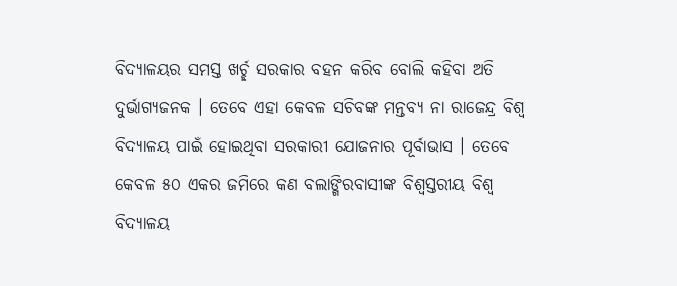ବିଦ୍ୟାଳୟର ସମସ୍ତ ଖର୍ଚ୍ଛ ସରକାର ବହନ କରିବ ବୋଲି କହିବା ଅତି ଦୁର୍ଭାଗ୍ୟଜନକ । ତେବେ ଏହା କେବଳ ସଚିବଙ୍କ ମନ୍ତବ୍ୟ ନା ରାଜେନ୍ଦ୍ର ବିଶ୍ୱ ବିଦ୍ୟାଳୟ ପାଇଁ ହୋଇଥିବା ସରକାରୀ ଯୋଜନାର ପୂର୍ବାଭାସ । ତେବେ କେବଳ ୫୦ ଏକର ଜମିରେ କଣ ବଲାଙ୍ଗିରବାସୀଙ୍କ ବିଶ୍ୱସ୍ତରୀୟ ବିଶ୍ୱ ବିଦ୍ୟାଳୟ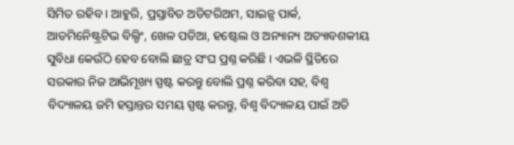ସିମିତ ରହିବ । ଆହୁରି, ପ୍ରସ୍ତାବିତ ଅଡିଟରିଅମ, ସାଇନ୍ସ ପାର୍କ, ଆଡମିନେିଷ୍ଟ୍ରଟିଭ ବିଲ୍ଡିଂ, ଖେଳ ପଡିଆ, ହଷ୍ଟେଲ ଓ ଅନ୍ୟାନ୍ୟ ଅତ୍ୟାବଶକୀୟ ସୁବିଧା କେଉଁଠି ହେବ ବୋଲି ଛାତ୍ର ସଂଘ ପ୍ରଶ୍ନ କରିଛି । ଏଭଳି ସ୍ଥିତିରେ ସରକାର ନିଜ ଆଭିମୂଖ୍ୟ ସ୍ପଷ୍ଟ କରନ୍ତୁ ବୋଲି ପ୍ରଶ୍ନ କରିବା ସହ, ବିଶ୍ୱ ବିଦ୍ୟାଳୟ ଜମି ହସ୍ତାନ୍ତର ସମୟ ସ୍ପଷ୍ଟ କରନ୍ତୁ, ବିଶ୍ୱ ବିଦ୍ୟାଳୟ ପାଇଁ ଅତି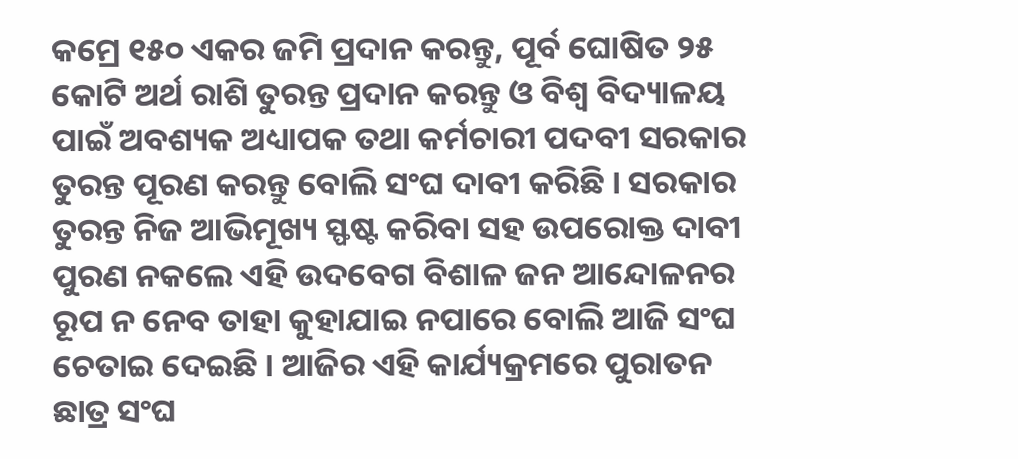କମ୍ରେ ୧୫୦ ଏକର ଜମି ପ୍ରଦାନ କରନ୍ତୁ, ପୂର୍ବ ଘୋଷିତ ୨୫ କୋଟି ଅର୍ଥ ରାଶି ତୁରନ୍ତ ପ୍ରଦାନ କରନ୍ତୁ ଓ ବିଶ୍ୱ ବିଦ୍ୟାଳୟ ପାଇଁ ଅବଶ୍ୟକ ଅଧ୍ୟାପକ ତଥା କର୍ମଚାରୀ ପଦବୀ ସରକାର ତୁରନ୍ତ ପୂରଣ କରନ୍ତୁ ବୋଲି ସଂଘ ଦାବୀ କରିଛି । ସରକାର ତୁରନ୍ତ ନିଜ ଆଭିମୂଖ୍ୟ ସ୍ଫଷ୍ଟ କରିବା ସହ ଉପରୋକ୍ତ ଦାବୀ ପୁରଣ ନକଲେ ଏହି ଉଦବେଗ ବିଶାଳ ଜନ ଆନ୍ଦୋଳନର ରୂପ ନ ନେବ ତାହା କୁହାଯାଇ ନପାରେ ବୋଲି ଆଜି ସଂଘ ଚେତାଇ ଦେଇଛି । ଆଜିର ଏହି କାର୍ଯ୍ୟକ୍ରମରେ ପୁରାତନ ଛାତ୍ର ସଂଘ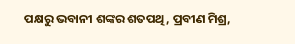ପକ୍ଷରୁ ଭବାନୀ ଶଙ୍କର ଶତପଥି, ପ୍ରବୀଣ ମିଶ୍ର,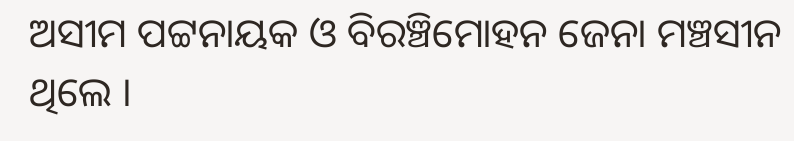ଅସୀମ ପଟ୍ଟନାୟକ ଓ ବିରଞ୍ଚିମୋହନ ଜେନା ମଞ୍ଚସୀନ ଥିଲେ ।